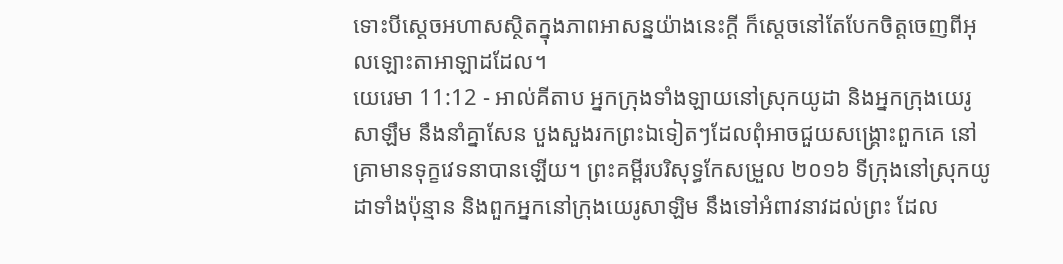ទោះបីស្តេចអហាសស្ថិតក្នុងភាពអាសន្នយ៉ាងនេះក្តី ក៏ស្តេចនៅតែបែកចិត្តចេញពីអុលឡោះតាអាឡាដដែល។
យេរេមា 11:12 - អាល់គីតាប អ្នកក្រុងទាំងឡាយនៅស្រុកយូដា និងអ្នកក្រុងយេរូសាឡឹម នឹងនាំគ្នាសែន បួងសួងរកព្រះឯទៀតៗដែលពុំអាចជួយសង្គ្រោះពួកគេ នៅគ្រាមានទុក្ខវេទនាបានឡើយ។ ព្រះគម្ពីរបរិសុទ្ធកែសម្រួល ២០១៦ ទីក្រុងនៅស្រុកយូដាទាំងប៉ុន្មាន និងពួកអ្នកនៅក្រុងយេរូសាឡិម នឹងទៅអំពាវនាវដល់ព្រះ ដែល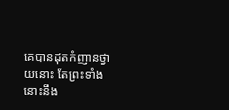គេបានដុតកំញានថ្វាយនោះ តែព្រះទាំងនោះនឹង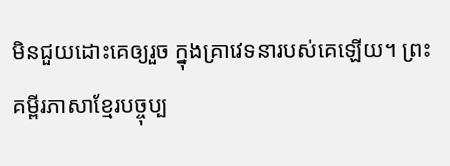មិនជួយដោះគេឲ្យរួច ក្នុងគ្រាវេទនារបស់គេឡើយ។ ព្រះគម្ពីរភាសាខ្មែរបច្ចុប្ប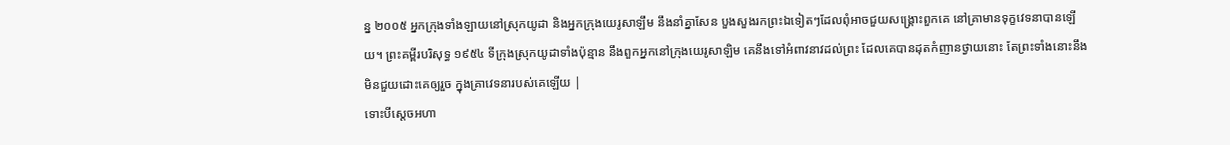ន្ន ២០០៥ អ្នកក្រុងទាំងឡាយនៅស្រុកយូដា និងអ្នកក្រុងយេរូសាឡឹម នឹងនាំគ្នាសែន បួងសួងរកព្រះឯទៀតៗដែលពុំអាចជួយសង្គ្រោះពួកគេ នៅគ្រាមានទុក្ខវេទនាបានឡើយ។ ព្រះគម្ពីរបរិសុទ្ធ ១៩៥៤ ទីក្រុងស្រុកយូដាទាំងប៉ុន្មាន នឹងពួកអ្នកនៅក្រុងយេរូសាឡិម គេនឹងទៅអំពាវនាវដល់ព្រះ ដែលគេបានដុតកំញានថ្វាយនោះ តែព្រះទាំងនោះនឹងមិនជួយដោះគេឲ្យរួច ក្នុងគ្រាវេទនារបស់គេឡើយ |
ទោះបីស្តេចអហា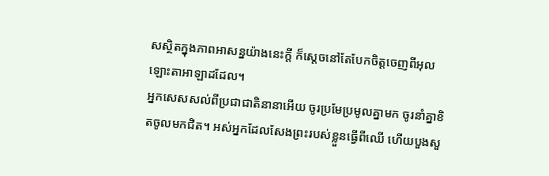សស្ថិតក្នុងភាពអាសន្នយ៉ាងនេះក្តី ក៏ស្តេចនៅតែបែកចិត្តចេញពីអុលឡោះតាអាឡាដដែល។
អ្នកសេសសល់ពីប្រជាជាតិនានាអើយ ចូរប្រមែប្រមូលគ្នាមក ចូរនាំគ្នាខិតចូលមកជិត។ អស់អ្នកដែលសែងព្រះរបស់ខ្លួនធ្វើពីឈើ ហើយបួងសួ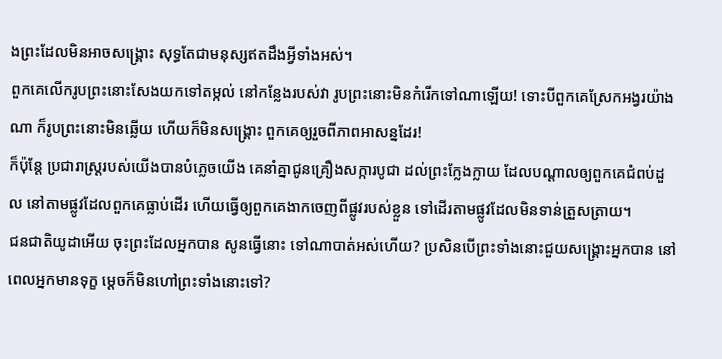ងព្រះដែលមិនអាចសង្គ្រោះ សុទ្ធតែជាមនុស្សឥតដឹងអ្វីទាំងអស់។
ពួកគេលើករូបព្រះនោះសែងយកទៅតម្កល់ នៅកន្លែងរបស់វា រូបព្រះនោះមិនកំរើកទៅណាឡើយ! ទោះបីពួកគេស្រែកអង្វរយ៉ាងណា ក៏រូបព្រះនោះមិនឆ្លើយ ហើយក៏មិនសង្គ្រោះ ពួកគេឲ្យរួចពីភាពអាសន្នដែរ!
ក៏ប៉ុន្តែ ប្រជារាស្ត្ររបស់យើងបានបំភ្លេចយើង គេនាំគ្នាជូនគ្រឿងសក្ការបូជា ដល់ព្រះក្លែងក្លាយ ដែលបណ្ដាលឲ្យពួកគេជំពប់ដួល នៅតាមផ្លូវដែលពួកគេធ្លាប់ដើរ ហើយធ្វើឲ្យពួកគេងាកចេញពីផ្លូវរបស់ខ្លួន ទៅដើរតាមផ្លូវដែលមិនទាន់ត្រួសត្រាយ។
ជនជាតិយូដាអើយ ចុះព្រះដែលអ្នកបាន សូនធ្វើនោះ ទៅណាបាត់អស់ហើយ? ប្រសិនបើព្រះទាំងនោះជួយសង្គ្រោះអ្នកបាន នៅពេលអ្នកមានទុក្ខ ម្ដេចក៏មិនហៅព្រះទាំងនោះទៅ?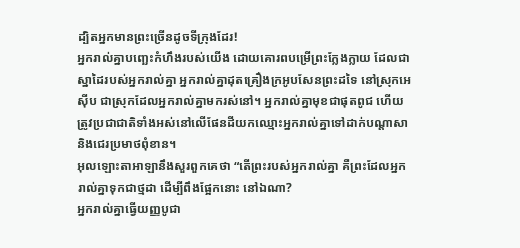ដ្បិតអ្នកមានព្រះច្រើនដូចទីក្រុងដែរ!
អ្នករាល់គ្នាបញ្ឆេះកំហឹងរបស់យើង ដោយគោរពបម្រើព្រះក្លែងក្លាយ ដែលជាស្នាដៃរបស់អ្នករាល់គ្នា អ្នករាល់គ្នាដុតគ្រឿងក្រអូបសែនព្រះដទៃ នៅស្រុកអេស៊ីប ជាស្រុកដែលអ្នករាល់គ្នាមករស់នៅ។ អ្នករាល់គ្នាមុខជាផុតពូជ ហើយត្រូវប្រជាជាតិទាំងអស់នៅលើផែនដីយកឈ្មោះអ្នករាល់គ្នាទៅដាក់បណ្ដាសា និងជេរប្រមាថពុំខាន។
អុលឡោះតាអាឡានឹងសួរពួកគេថា “តើព្រះរបស់អ្នករាល់គ្នា គឺព្រះដែលអ្នករាល់គ្នាទុកជាថ្មដា ដើម្បីពឹងផ្អែកនោះ នៅឯណា?
អ្នករាល់គ្នាធ្វើយញ្ញបូជា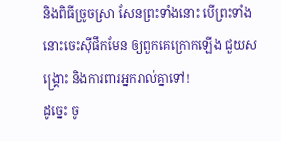និងពិធីច្រូចស្រា សែនព្រះទាំងនោះ បើព្រះទាំងនោះចេះស៊ីផឹកមែន ឲ្យពួកគេក្រោកឡើង ជួយសង្គ្រោះ និងការពារអ្នករាល់គ្នាទៅ!
ដូច្នេះ ចូ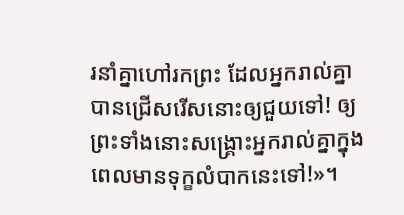រនាំគ្នាហៅរកព្រះ ដែលអ្នករាល់គ្នាបានជ្រើសរើសនោះឲ្យជួយទៅ! ឲ្យព្រះទាំងនោះសង្គ្រោះអ្នករាល់គ្នាក្នុងពេលមានទុក្ខលំបាកនេះទៅ!»។